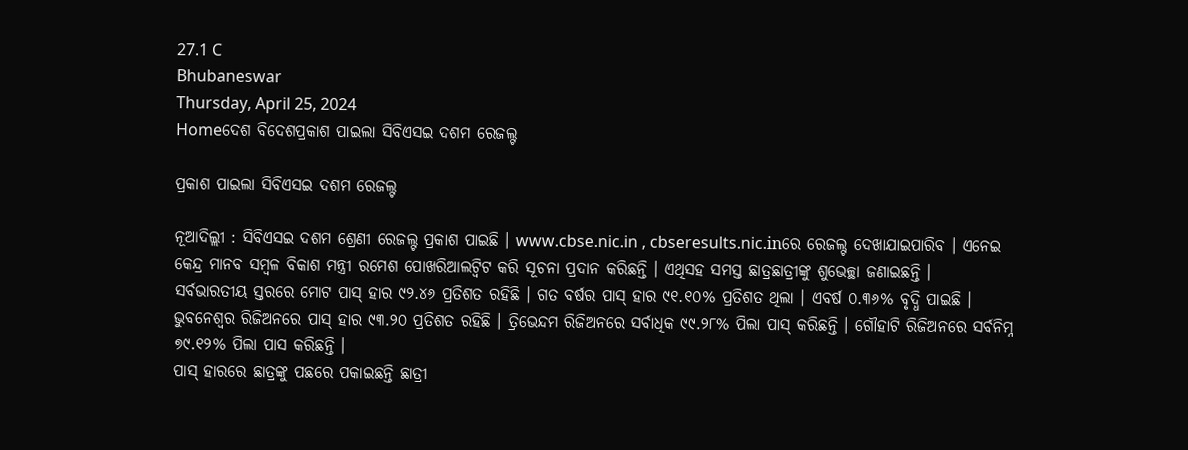27.1 C
Bhubaneswar
Thursday, April 25, 2024
Homeଦେଶ ବିଦେଶପ୍ରକାଶ ପାଇଲା ସିବିଏସଇ ଦଶମ ରେଜଲ୍ଟ

ପ୍ରକାଶ ପାଇଲା ସିବିଏସଇ ଦଶମ ରେଜଲ୍ଟ

ନୂଆଦିଲ୍ଲୀ : ସିବିଏସଇ ଦଶମ ଶ୍ରେଣୀ ରେଜଲ୍ଟ ପ୍ରକାଶ ପାଇଛି । www.cbse.nic.in , cbseresults.nic.inରେ ରେଜଲ୍ଟ ଦେଖାଯାଇପାରିବ । ଏନେଇ କେନ୍ଦ୍ର ମାନବ ସମ୍ବଳ ବିକାଶ ମନ୍ତ୍ରୀ ରମେଶ ପୋଖରିଆଲଟ୍ୱିଟ କରି ସୂଚନା ପ୍ରଦାନ କରିଛନ୍ତି । ଏଥିସହ ସମସ୍ତ ଛାତ୍ରଛାତ୍ରୀଙ୍କୁ ଶୁଭେଚ୍ଛା ଜଣାଇଛନ୍ତି ।
ସର୍ବଭାରତୀୟ ସ୍ତରରେ ମୋଟ ପାସ୍ ହାର ୯୨.୪୬ ପ୍ରତିଶତ ରହିଛି । ଗତ ବର୍ଷର ପାସ୍ ହାର ୯୧.୧୦% ପ୍ରତିଶତ ଥିଲା । ଏବର୍ଷ ୦.୩୬% ବୃଦ୍ଧି ପାଇଛି । ଭୁବନେଶ୍ୱର ରିଜିଅନରେ ପାସ୍ ହାର ୯୩.୨୦ ପ୍ରତିଶତ ରହିଛି । ତ୍ରିଭେନ୍ଦମ ରିଜିଅନରେ ସର୍ବାଧିକ ୯୯.୨୮% ପିଲା ପାସ୍ କରିଛନ୍ତି । ଗୌହାଟି ରିଜିଅନରେ ସର୍ବନିମ୍ନ ୭୯.୧୨% ପିଲା ପାସ କରିଛନ୍ତି ।
ପାସ୍ ହାରରେ ଛାତ୍ରଙ୍କୁ ପଛରେ ପକାଇଛନ୍ତି ଛାତ୍ରୀ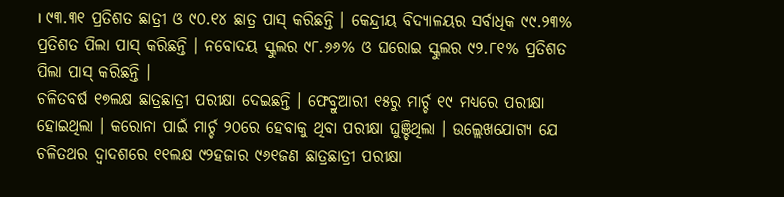। ୯୩.୩୧ ପ୍ରତିଶତ ଛାତ୍ରୀ ଓ ୯୦.୧୪ ଛାତ୍ର ପାସ୍ କରିଛନ୍ତି । କେନ୍ଦ୍ରୀୟ ବିଦ୍ୟାଳୟର ସର୍ବାଧିକ ୯୯.୨୩% ପ୍ରତିଶତ ପିଲା ପାସ୍ କରିଛନ୍ତି । ନବୋଦୟ ସ୍କୁଲର ୯୮.୬୬% ଓ ଘରୋଇ ସ୍କୁଲର ୯୨.୮୧% ପ୍ରତିଶତ ପିଲା ପାସ୍ କରିଛନ୍ତି ।
ଚଳିତବର୍ଷ ୧୭ଲକ୍ଷ ଛାତ୍ରଛାତ୍ରୀ ପରୀକ୍ଷା ଦେଇଛନ୍ତି । ଫେବ୍ରୁଆରୀ ୧୫ରୁ ମାର୍ଚ୍ଚ ୧୯ ମଧ୍ୟରେ ପରୀକ୍ଷା ହୋଇଥିଲା । କରୋନା ପାଇଁ ମାର୍ଚ୍ଚ ୨୦ରେ ହେବାକୁ ଥିବା ପରୀକ୍ଷା ଘୁଞ୍ଚିଥିଲା । ଉଲ୍ଲେଖଯୋଗ୍ୟ ଯେ ଚଳିତଥର ଦ୍ୱାଦଶରେ ୧୧ଲକ୍ଷ ୯୨ହଜାର ୯୬୧ଜଣ ଛାତ୍ରଛାତ୍ରୀ ପରୀକ୍ଷା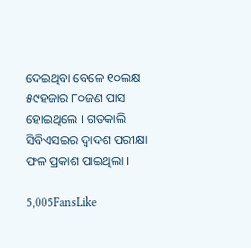ଦେଇଥିବା ବେଳେ ୧୦ଲକ୍ଷ ୫୯ହଜାର ୮୦ଜଣ ପାସ ହୋଇଥିଲେ । ଗତକାଲି ସିବିଏସଇର ଦ୍ୱାଦଶ ପରୀକ୍ଷା ଫଳ ପ୍ରକାଶ ପାଇଥିଲା ।

5,005FansLike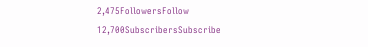2,475FollowersFollow
12,700SubscribersSubscribe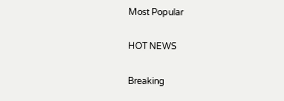Most Popular

HOT NEWS

Breaking